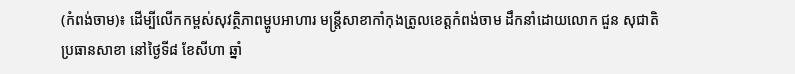(កំពង់ចាម)៖ ដើម្បីលើកកម្ពស់សុវត្ថិភាពម្ហូបអាហារ មន្រ្តីសាខាកាំកុងត្រូលខេត្តកំពង់ចាម ដឹកនាំដោយលោក ជួន សុជាតិ ប្រធានសាខា នៅថ្ងៃទី៨ ខែសីហា ឆ្នាំ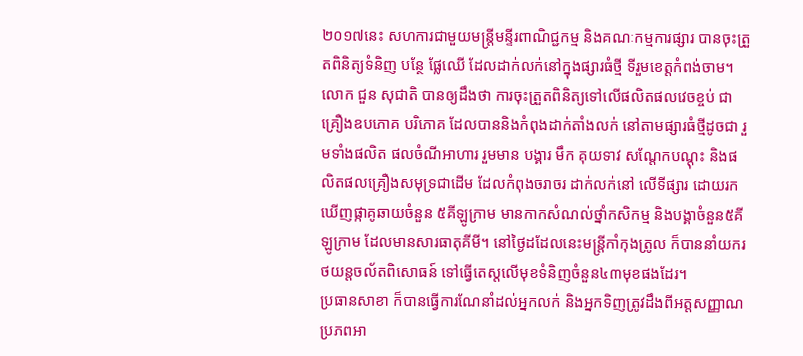២០១៧នេះ សហការជាមួយមន្រ្តីមន្ទីរពាណិជ្ជកម្ម និងគណៈកម្មការផ្សារ បានចុះត្រួតពិនិត្យទំនិញ បន្ថែ ផ្លែឈើ ដែលដាក់លក់នៅក្នុងផ្សារធំថ្មី ទីរួមខេត្តកំពង់ចាម។
លោក ជួន សុជាតិ បានឲ្យដឹងថា ការចុះត្រួតពិនិត្យទៅលើផលិតផលវេចខ្ចប់ ជាគ្រឿងឧបភោគ បរិភោគ ដែលបាននិងកំពុងដាក់តាំងលក់ នៅតាមផ្សារធំថ្មីដូចជា រួមទាំងផលិត ផលចំណីអាហារ រួមមាន បង្គារ មឹក គុយទាវ សណ្តែកបណ្តុះ និងផលិតផលគ្រឿងសមុទ្រជាដើម ដែលកំពុងចរាចរ ដាក់លក់នៅ លើទីផ្សារ ដោយរកឃើញផ្កាគូឆាយចំនួន ៥គីឡូក្រាម មានកាកសំណល់ថ្នាំកសិកម្ម និងបង្គាចំនួន៥គីឡូក្រាម ដែលមានសារធាតុគីមី។ នៅថ្ងៃដដែលនេះមន្រ្តីកាំកុងត្រូល ក៏បាននាំយករថយន្តចល័តពិសោធន៍ ទៅធ្វើតេស្តលើមុខទំនិញចំនួន៤៣មុខផងដែរ។
ប្រធានសាខា ក៏បានធ្វើការណែនាំដល់អ្នកលក់ និងអ្នកទិញត្រូវដឹងពីអត្តសញ្ញាណ ប្រភពអា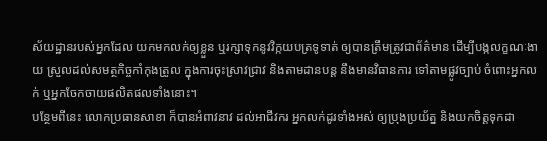ស័យដ្ឋានរបស់អ្នកដែល យកមកលក់ឲ្យខ្លួន ឬរក្សាទុកនូវវិក្កយបត្រទូទាត់ ឲ្យបានត្រឹមត្រូវជាព័ត៌មាន ដើម្បីបង្កលក្ខណៈងាយ ស្រួលដល់សមត្ថកិច្ចកាំកុងត្រូល ក្នុងការចុះស្រាវជ្រាវ និងតាមដានបន្ត នឹងមានវិធានការ ទៅតាមផ្លូវច្បាប់ ចំពោះអ្នកលក់ ឬអ្នកចែកចាយផលិតផលទាំងនោះ។
បន្ថែមពីនេះ លោកប្រធានសាខា ក៏បានអំពាវនាវ ដល់អាជីវករ អ្នកលក់ដូរទាំងអស់ ឲ្យប្រុងប្រយ័ត្ន និងយកចិត្តទុកដា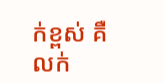ក់ខ្ពស់ គឺលក់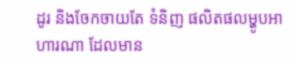ដូរ និងចែកចាយតែ ទំនិញ ផលិតផលម្ហូបអាហារណា ដែលមាន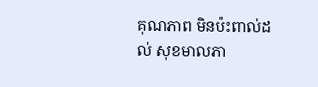គុណភាព មិនប៉ះពាល់ដល់ សុខមាលភា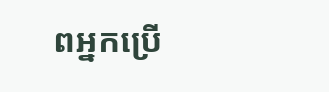ពអ្នកប្រើ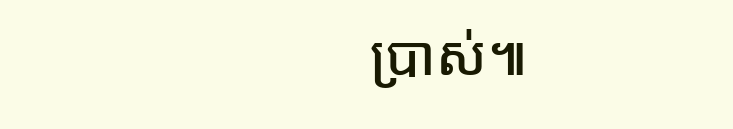ប្រាស់៕